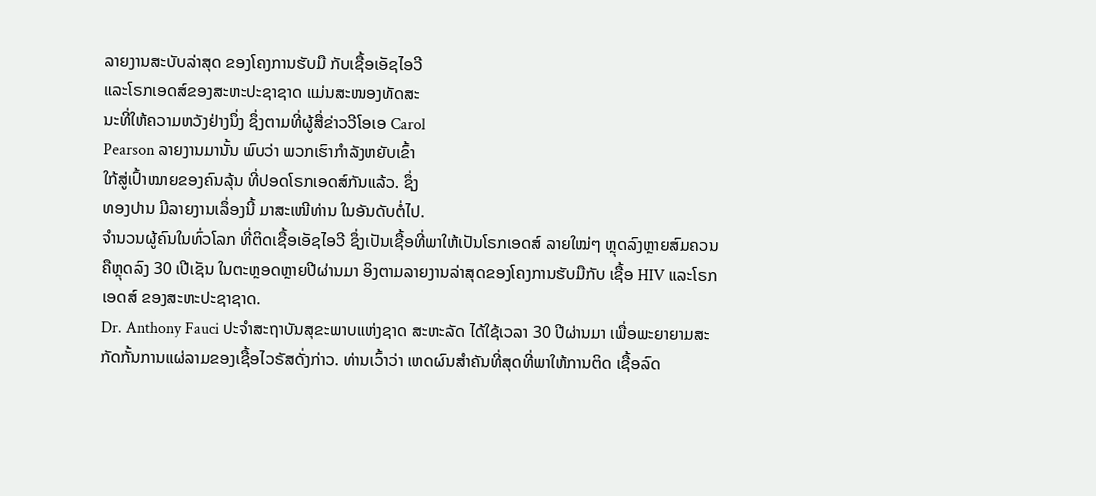ລາຍງານສະບັບລ່າສຸດ ຂອງໂຄງການຮັບມື ກັບເຊື້ອເອັຊໄອວີ
ແລະໂຣກເອດສ໌ຂອງສະຫະປະຊາຊາດ ແມ່ນສະໜອງທັດສະ
ນະທີ່ໃຫ້ຄວາມຫວັງຢ່າງນຶ່ງ ຊຶ່ງຕາມທີ່ຜູ້ສື່ຂ່າວວີໂອເອ Carol
Pearson ລາຍງານມານັ້ນ ພົບວ່າ ພວກເຮົາກໍາລັງຫຍັບເຂົ້າ
ໃກ້ສູ່ເປົ້າໝາຍຂອງຄົນລຸ້ນ ທີ່ປອດໂຣກເອດສ໌ກັນແລ້ວ. ຊຶ່ງ
ທອງປານ ມີລາຍງານເລຶ່ອງນີ້ ມາສະເໜີທ່ານ ໃນອັນດັບຕໍ່ໄປ.
ຈໍານວນຜູ້ຄົນໃນທົ່ວໂລກ ທີ່ຕິດເຊື້ອເອັຊໄອວີ ຊຶ່ງເປັນເຊື້ອທີ່ພາໃຫ້ເປັນໂຣກເອດສ໌ ລາຍໃໝ່ໆ ຫຼຸດລົງຫຼາຍສົມຄວນ ຄືຫຼຸດລົງ 30 ເປີເຊັນ ໃນຕະຫຼອດຫຼາຍປີຜ່ານມາ ອິງຕາມລາຍງານລ່າສຸດຂອງໂຄງການຮັບມືກັບ ເຊື້ອ HIV ແລະໂຣກເອດສ໌ ຂອງສະຫະປະຊາຊາດ.
Dr. Anthony Fauci ປະຈໍາສະຖາບັນສຸຂະພາບແຫ່ງຊາດ ສະຫະລັດ ໄດ້ໃຊ້ເວລາ 30 ປີຜ່ານມາ ເພື່ອພະຍາຍາມສະກັດກັ້ນການແຜ່ລາມຂອງເຊື້ອໄວຣັສດັ່ງກ່າວ. ທ່ານເວົ້າວ່າ ເຫດຜົນສຳຄັນທີ່ສຸດທີ່ພາໃຫ້ການຕິດ ເຊື້ອລົດ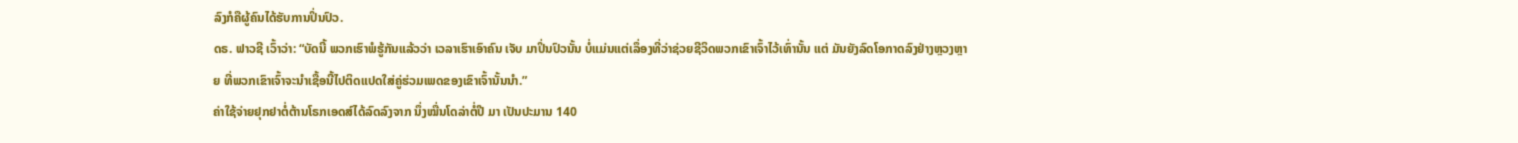ລົງກໍຄືຜູ້ຄົນໄດ້ຮັບການປິ່ນປົວ.
ດຣ. ຟາວຊີ ເວົ້າວ່າ: “ບັດນີ້ ພວກເຮົາພໍຮູ້ກັນແລ້ວວ່າ ເວລາເຮົາເອົາຄົນ ເຈັບ ມາປິ່ນປົວນັ້ນ ບໍ່ແມ່ນແຕ່ເລຶ່ອງທີ່ວ່າຊ່ວຍຊີວິດພວກເຂົາເຈົ້າໄວ້ເທົ່ານັ້ນ ແຕ່ ມັນຍັງລົດໂອກາດລົງຢ່າງຫຼວງຫຼາຍ ທີ່ພວກເຂົາເຈົ້າຈະນໍາເຊື້ອນີ້ໄປຕິດແປດໃສ່ຄູ່ຮ່ວມເພດຂອງເຂົາເຈົ້ານັ້ນນໍາ.”
ຄ່າໃຊ້ຈ່າຍຢຸກຢາຕໍ່ຕ້ານໂຣກເອດສ໌ໄດ້ລົດລົງຈາກ ນຶ່ງໝື່ນໂດລ່າຕໍ່ປີ ມາ ເປັນປະມານ 140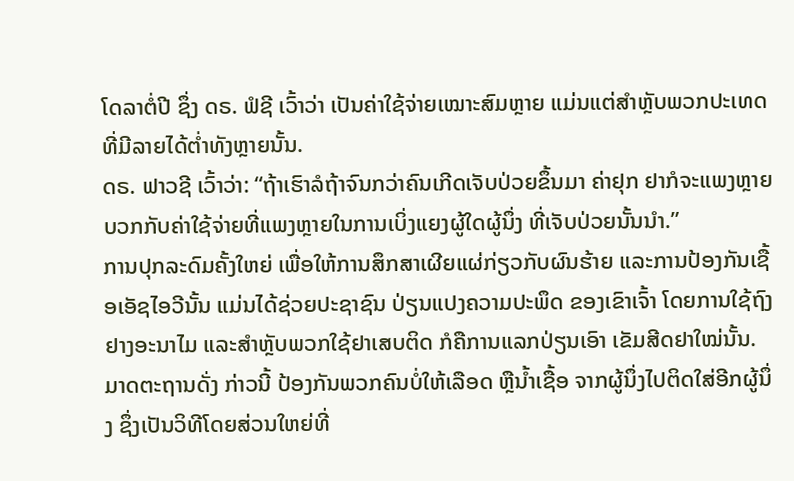ໂດລາຕໍ່ປີ ຊຶ່ງ ດຣ. ຟໍຊີ ເວົ້າວ່າ ເປັນຄ່າໃຊ້ຈ່າຍເໝາະສົມຫຼາຍ ແມ່ນແຕ່ສໍາຫຼັບພວກປະເທດທີ່ມີລາຍໄດ້ຕໍ່າທັງຫຼາຍນັ້ນ.
ດຣ. ຟາວຊີ ເວົ້າວ່າ: “ຖ້າເຮົາລໍຖ້າຈົນກວ່າຄົນເກີດເຈັບປ່ວຍຂຶ້ນມາ ຄ່າຢຸກ ຢາກໍຈະແພງຫຼາຍ ບວກກັບຄ່າໃຊ້ຈ່າຍທີ່ແພງຫຼາຍໃນການເບິ່ງແຍງຜູ້ໃດຜູ້ນຶ່ງ ທີ່ເຈັບປ່ວຍນັ້ນນໍາ.”
ການປຸກລະດົມຄັ້ງໃຫຍ່ ເພື່ອໃຫ້ການສຶກສາເຜີຍແຜ່ກ່ຽວກັບຜົນຮ້າຍ ແລະການປ້ອງກັນເຊື້ອເອັຊໄອວີນັ້ນ ແມ່ນໄດ້ຊ່ວຍປະຊາຊົນ ປ່ຽນແປງຄວາມປະພຶດ ຂອງເຂົາເຈົ້າ ໂດຍການໃຊ້ຖົງຢາງອະນາໄມ ແລະສໍາຫຼັບພວກໃຊ້ຢາເສບຕິດ ກໍຄືການແລກປ່ຽນເອົາ ເຂັມສີດຢາໃໝ່ນັ້ນ. ມາດຕະຖານດັ່ງ ກ່າວນີ້ ປ້ອງກັນພວກຄົນບໍ່ໃຫ້ເລືອດ ຫຼືນໍ້າເຊື້ອ ຈາກຜູ້ນຶ່ງໄປຕິດໃສ່ອີກຜູ້ນຶ່ງ ຊຶ່ງເປັນວິທີໂດຍສ່ວນໃຫຍ່ທີ່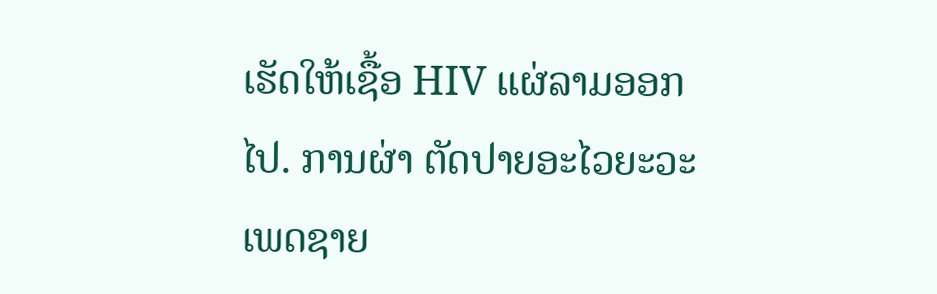ເຮັດໃຫ້ເຊື້ອ HIV ແຜ່ລາມອອກໄປ. ການຜ່າ ຕັດປາຍອະໄວຍະວະເພດຊາຍ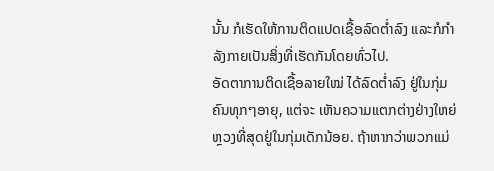ນັ້ນ ກໍເຮັດໃຫ້ການຕິດແປດເຊື້ອລົດຕໍ່າລົງ ແລະກໍກໍາລັງກາຍເປັນສິ່ງທີ່ເຮັດກັນໂດຍທົ່ວໄປ.
ອັດຕາການຕິດເຊື້ອລາຍໃໝ່ ໄດ້ລົດຕໍ່າລົງ ຢູ່ໃນກຸ່ມຄົນທຸກໆອາຍຸ, ແຕ່ຈະ ເຫັນຄວາມແຕກຕ່າງຢ່າງໃຫຍ່ຫຼວງທີ່ສຸດຢູ່ໃນກຸ່ມເດັກນ້ອຍ. ຖ້າຫາກວ່າພວກແມ່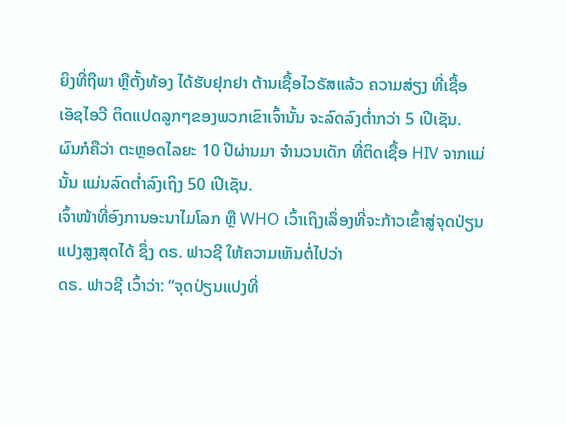ຍິງທີ່ຖືພາ ຫຼືຕັ້ງທ້ອງ ໄດ້ຮັບຢຸກຢາ ຕ້ານເຊື້ອໄວຣັສແລ້ວ ຄວາມສ່ຽງ ທີ່ເຊື້ອເອັຊໄອວີ ຕິດແປດລູກໆຂອງພວກເຂົາເຈົ້ານັ້ນ ຈະລົດລົງຕໍ່າກວ່າ 5 ເປີເຊັນ.
ຜົນກໍຄືວ່າ ຕະຫຼອດໄລຍະ 10 ປີຜ່ານມາ ຈໍານວນເດັກ ທີ່ຕິດເຊື້ອ HIV ຈາກແມ່ນັ້ນ ແມ່ນລົດຕໍ່າລົງເຖິງ 50 ເປີເຊັນ.
ເຈົ້າໜ້າທີ່ອົງການອະນາໄມໂລກ ຫຼື WHO ເວົ້າເຖິງເລຶ່ອງທີ່ຈະກ້າວເຂົ້າສູ່ຈຸດປ່ຽນແປງສູງສຸດໄດ້ ຊຶ່ງ ດຣ. ຟາວຊີ ໃຫ້ຄວາມເຫັນຕໍ່ໄປວ່າ
ດຣ. ຟາວຊີ ເວົ້າວ່າ: “ຈຸດປ່ຽນແປງທີ່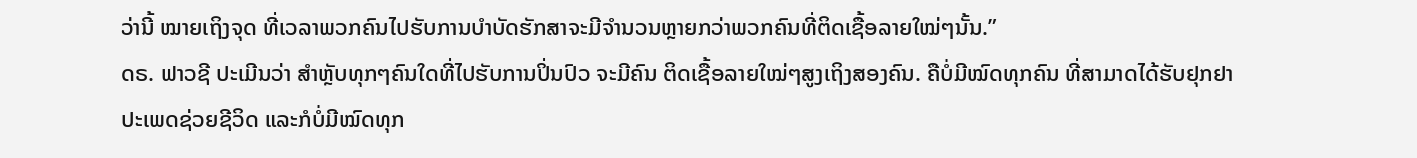ວ່ານີ້ ໝາຍເຖິງຈຸດ ທີ່ເວລາພວກຄົນໄປຮັບການບໍາບັດຮັກສາຈະມີຈໍານວນຫຼາຍກວ່າພວກຄົນທີ່ຕິດເຊື້ອລາຍໃໝ່ໆນັ້ນ.”
ດຣ. ຟາວຊີ ປະເມີນວ່າ ສໍາຫຼັບທຸກໆຄົນໃດທີ່ໄປຮັບການປິ່ນປົວ ຈະມີຄົນ ຕິດເຊື້ອລາຍໃໝ່ໆສູງເຖິງສອງຄົນ. ຄືບໍ່ມີໝົດທຸກຄົນ ທີ່ສາມາດໄດ້ຮັບຢຸກຢາປະເພດຊ່ວຍຊີວິດ ແລະກໍບໍ່ມີໝົດທຸກ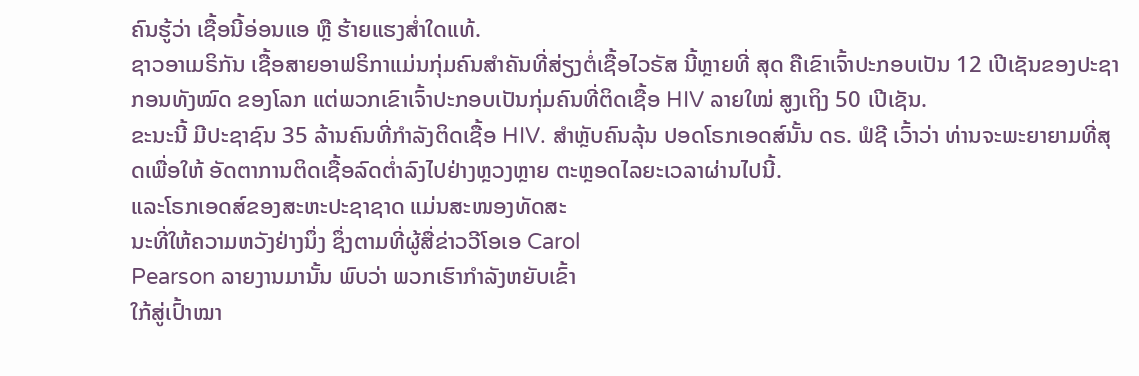ຄົນຮູ້ວ່າ ເຊື້ອນີ້ອ່ອນແອ ຫຼື ຮ້າຍແຮງສໍ່າໃດແທ້.
ຊາວອາເມຣິກັນ ເຊື້ອສາຍອາຟຣິກາແມ່ນກຸ່ມຄົນສຳຄັນທີ່ສ່ຽງຕໍ່ເຊື້ອໄວຣັສ ນີ້ຫຼາຍທີ່ ສຸດ ຄືເຂົາເຈົ້າປະກອບເປັນ 12 ເປີເຊັນຂອງປະຊາກອນທັງໝົດ ຂອງໂລກ ແຕ່ພວກເຂົາເຈົ້າປະກອບເປັນກຸ່ມຄົນທີ່ຕິດເຊື້ອ HIV ລາຍໃໝ່ ສູງເຖິງ 50 ເປີເຊັນ.
ຂະນະນີ້ ມີປະຊາຊົນ 35 ລ້ານຄົນທີ່ກໍາລັງຕິດເຊື້ອ HIV. ສໍາຫຼັບຄົນລຸ້ນ ປອດໂຣກເອດສ໌ນັ້ນ ດຣ. ຟໍຊີ ເວົ້າວ່າ ທ່ານຈະພະຍາຍາມທີ່ສຸດເພື່ອໃຫ້ ອັດຕາການຕິດເຊື້ອລົດຕໍ່າລົງໄປຢ່າງຫຼວງຫຼາຍ ຕະຫຼອດໄລຍະເວລາຜ່ານໄປນີ້.
ແລະໂຣກເອດສ໌ຂອງສະຫະປະຊາຊາດ ແມ່ນສະໜອງທັດສະ
ນະທີ່ໃຫ້ຄວາມຫວັງຢ່າງນຶ່ງ ຊຶ່ງຕາມທີ່ຜູ້ສື່ຂ່າວວີໂອເອ Carol
Pearson ລາຍງານມານັ້ນ ພົບວ່າ ພວກເຮົາກໍາລັງຫຍັບເຂົ້າ
ໃກ້ສູ່ເປົ້າໝາ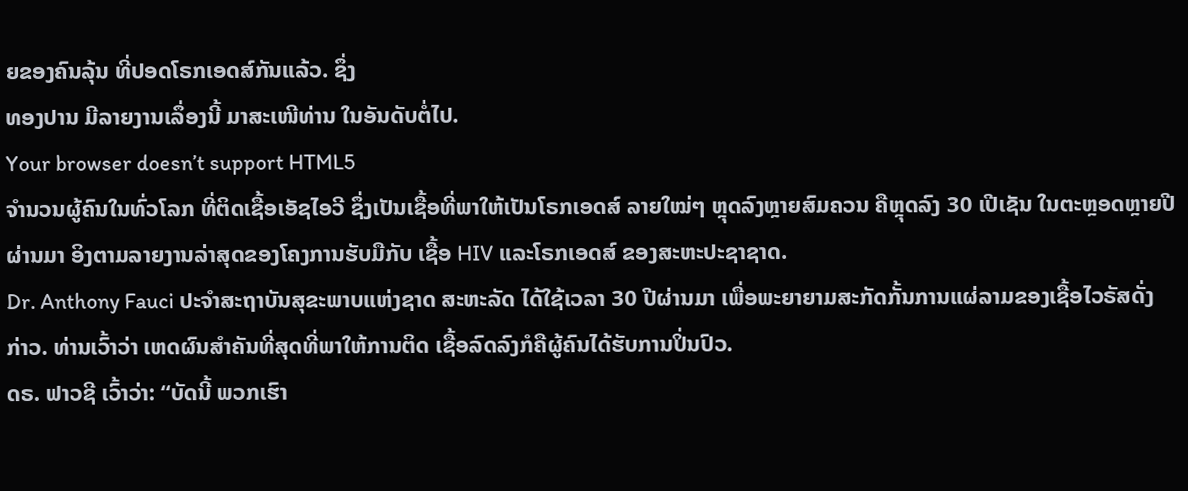ຍຂອງຄົນລຸ້ນ ທີ່ປອດໂຣກເອດສ໌ກັນແລ້ວ. ຊຶ່ງ
ທອງປານ ມີລາຍງານເລຶ່ອງນີ້ ມາສະເໜີທ່ານ ໃນອັນດັບຕໍ່ໄປ.
Your browser doesn’t support HTML5
ຈໍານວນຜູ້ຄົນໃນທົ່ວໂລກ ທີ່ຕິດເຊື້ອເອັຊໄອວີ ຊຶ່ງເປັນເຊື້ອທີ່ພາໃຫ້ເປັນໂຣກເອດສ໌ ລາຍໃໝ່ໆ ຫຼຸດລົງຫຼາຍສົມຄວນ ຄືຫຼຸດລົງ 30 ເປີເຊັນ ໃນຕະຫຼອດຫຼາຍປີຜ່ານມາ ອິງຕາມລາຍງານລ່າສຸດຂອງໂຄງການຮັບມືກັບ ເຊື້ອ HIV ແລະໂຣກເອດສ໌ ຂອງສະຫະປະຊາຊາດ.
Dr. Anthony Fauci ປະຈໍາສະຖາບັນສຸຂະພາບແຫ່ງຊາດ ສະຫະລັດ ໄດ້ໃຊ້ເວລາ 30 ປີຜ່ານມາ ເພື່ອພະຍາຍາມສະກັດກັ້ນການແຜ່ລາມຂອງເຊື້ອໄວຣັສດັ່ງກ່າວ. ທ່ານເວົ້າວ່າ ເຫດຜົນສຳຄັນທີ່ສຸດທີ່ພາໃຫ້ການຕິດ ເຊື້ອລົດລົງກໍຄືຜູ້ຄົນໄດ້ຮັບການປິ່ນປົວ.
ດຣ. ຟາວຊີ ເວົ້າວ່າ: “ບັດນີ້ ພວກເຮົາ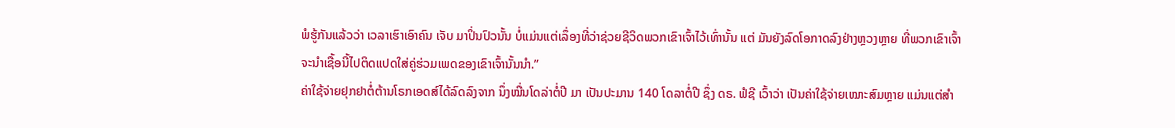ພໍຮູ້ກັນແລ້ວວ່າ ເວລາເຮົາເອົາຄົນ ເຈັບ ມາປິ່ນປົວນັ້ນ ບໍ່ແມ່ນແຕ່ເລຶ່ອງທີ່ວ່າຊ່ວຍຊີວິດພວກເຂົາເຈົ້າໄວ້ເທົ່ານັ້ນ ແຕ່ ມັນຍັງລົດໂອກາດລົງຢ່າງຫຼວງຫຼາຍ ທີ່ພວກເຂົາເຈົ້າຈະນໍາເຊື້ອນີ້ໄປຕິດແປດໃສ່ຄູ່ຮ່ວມເພດຂອງເຂົາເຈົ້ານັ້ນນໍາ.”
ຄ່າໃຊ້ຈ່າຍຢຸກຢາຕໍ່ຕ້ານໂຣກເອດສ໌ໄດ້ລົດລົງຈາກ ນຶ່ງໝື່ນໂດລ່າຕໍ່ປີ ມາ ເປັນປະມານ 140 ໂດລາຕໍ່ປີ ຊຶ່ງ ດຣ. ຟໍຊີ ເວົ້າວ່າ ເປັນຄ່າໃຊ້ຈ່າຍເໝາະສົມຫຼາຍ ແມ່ນແຕ່ສໍາ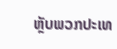ຫຼັບພວກປະເທ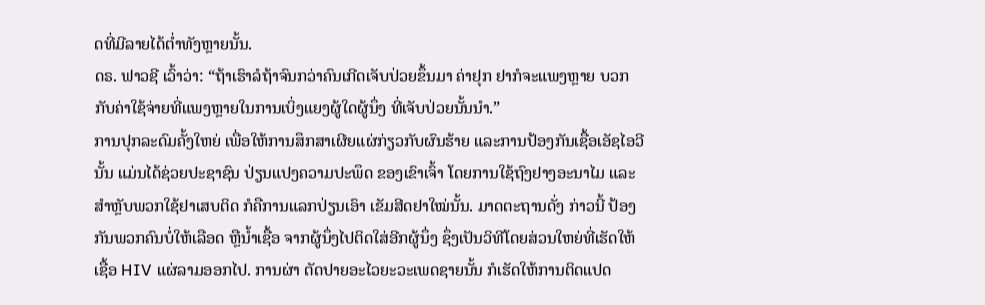ດທີ່ມີລາຍໄດ້ຕໍ່າທັງຫຼາຍນັ້ນ.
ດຣ. ຟາວຊີ ເວົ້າວ່າ: “ຖ້າເຮົາລໍຖ້າຈົນກວ່າຄົນເກີດເຈັບປ່ວຍຂຶ້ນມາ ຄ່າຢຸກ ຢາກໍຈະແພງຫຼາຍ ບວກກັບຄ່າໃຊ້ຈ່າຍທີ່ແພງຫຼາຍໃນການເບິ່ງແຍງຜູ້ໃດຜູ້ນຶ່ງ ທີ່ເຈັບປ່ວຍນັ້ນນໍາ.”
ການປຸກລະດົມຄັ້ງໃຫຍ່ ເພື່ອໃຫ້ການສຶກສາເຜີຍແຜ່ກ່ຽວກັບຜົນຮ້າຍ ແລະການປ້ອງກັນເຊື້ອເອັຊໄອວີນັ້ນ ແມ່ນໄດ້ຊ່ວຍປະຊາຊົນ ປ່ຽນແປງຄວາມປະພຶດ ຂອງເຂົາເຈົ້າ ໂດຍການໃຊ້ຖົງຢາງອະນາໄມ ແລະສໍາຫຼັບພວກໃຊ້ຢາເສບຕິດ ກໍຄືການແລກປ່ຽນເອົາ ເຂັມສີດຢາໃໝ່ນັ້ນ. ມາດຕະຖານດັ່ງ ກ່າວນີ້ ປ້ອງກັນພວກຄົນບໍ່ໃຫ້ເລືອດ ຫຼືນໍ້າເຊື້ອ ຈາກຜູ້ນຶ່ງໄປຕິດໃສ່ອີກຜູ້ນຶ່ງ ຊຶ່ງເປັນວິທີໂດຍສ່ວນໃຫຍ່ທີ່ເຮັດໃຫ້ເຊື້ອ HIV ແຜ່ລາມອອກໄປ. ການຜ່າ ຕັດປາຍອະໄວຍະວະເພດຊາຍນັ້ນ ກໍເຮັດໃຫ້ການຕິດແປດ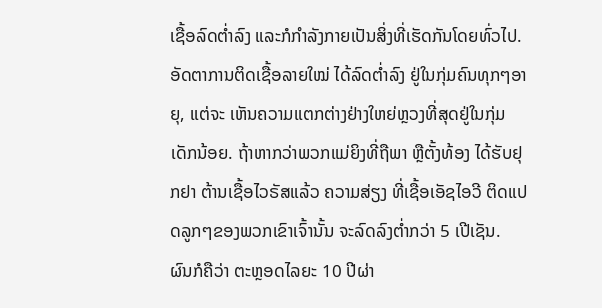ເຊື້ອລົດຕໍ່າລົງ ແລະກໍກໍາລັງກາຍເປັນສິ່ງທີ່ເຮັດກັນໂດຍທົ່ວໄປ.
ອັດຕາການຕິດເຊື້ອລາຍໃໝ່ ໄດ້ລົດຕໍ່າລົງ ຢູ່ໃນກຸ່ມຄົນທຸກໆອາຍຸ, ແຕ່ຈະ ເຫັນຄວາມແຕກຕ່າງຢ່າງໃຫຍ່ຫຼວງທີ່ສຸດຢູ່ໃນກຸ່ມເດັກນ້ອຍ. ຖ້າຫາກວ່າພວກແມ່ຍິງທີ່ຖືພາ ຫຼືຕັ້ງທ້ອງ ໄດ້ຮັບຢຸກຢາ ຕ້ານເຊື້ອໄວຣັສແລ້ວ ຄວາມສ່ຽງ ທີ່ເຊື້ອເອັຊໄອວີ ຕິດແປດລູກໆຂອງພວກເຂົາເຈົ້ານັ້ນ ຈະລົດລົງຕໍ່າກວ່າ 5 ເປີເຊັນ.
ຜົນກໍຄືວ່າ ຕະຫຼອດໄລຍະ 10 ປີຜ່າ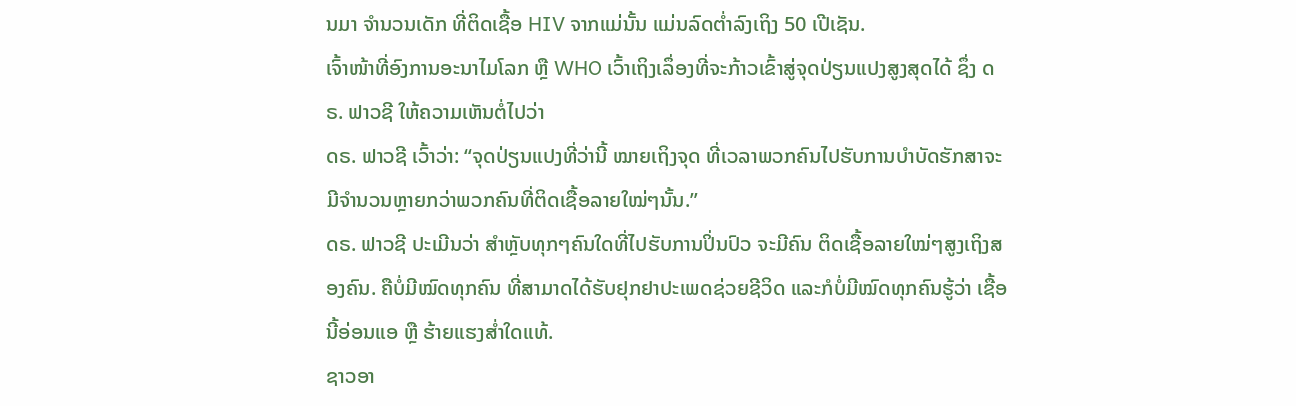ນມາ ຈໍານວນເດັກ ທີ່ຕິດເຊື້ອ HIV ຈາກແມ່ນັ້ນ ແມ່ນລົດຕໍ່າລົງເຖິງ 50 ເປີເຊັນ.
ເຈົ້າໜ້າທີ່ອົງການອະນາໄມໂລກ ຫຼື WHO ເວົ້າເຖິງເລຶ່ອງທີ່ຈະກ້າວເຂົ້າສູ່ຈຸດປ່ຽນແປງສູງສຸດໄດ້ ຊຶ່ງ ດຣ. ຟາວຊີ ໃຫ້ຄວາມເຫັນຕໍ່ໄປວ່າ
ດຣ. ຟາວຊີ ເວົ້າວ່າ: “ຈຸດປ່ຽນແປງທີ່ວ່ານີ້ ໝາຍເຖິງຈຸດ ທີ່ເວລາພວກຄົນໄປຮັບການບໍາບັດຮັກສາຈະມີຈໍານວນຫຼາຍກວ່າພວກຄົນທີ່ຕິດເຊື້ອລາຍໃໝ່ໆນັ້ນ.”
ດຣ. ຟາວຊີ ປະເມີນວ່າ ສໍາຫຼັບທຸກໆຄົນໃດທີ່ໄປຮັບການປິ່ນປົວ ຈະມີຄົນ ຕິດເຊື້ອລາຍໃໝ່ໆສູງເຖິງສອງຄົນ. ຄືບໍ່ມີໝົດທຸກຄົນ ທີ່ສາມາດໄດ້ຮັບຢຸກຢາປະເພດຊ່ວຍຊີວິດ ແລະກໍບໍ່ມີໝົດທຸກຄົນຮູ້ວ່າ ເຊື້ອນີ້ອ່ອນແອ ຫຼື ຮ້າຍແຮງສໍ່າໃດແທ້.
ຊາວອາ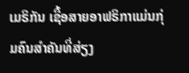ເມຣິກັນ ເຊື້ອສາຍອາຟຣິກາແມ່ນກຸ່ມຄົນສຳຄັນທີ່ສ່ຽງ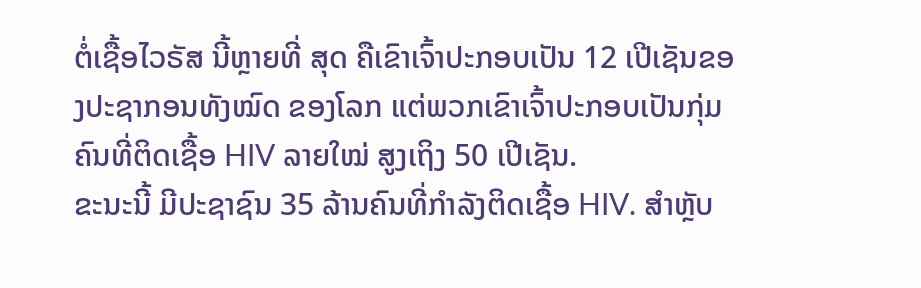ຕໍ່ເຊື້ອໄວຣັສ ນີ້ຫຼາຍທີ່ ສຸດ ຄືເຂົາເຈົ້າປະກອບເປັນ 12 ເປີເຊັນຂອງປະຊາກອນທັງໝົດ ຂອງໂລກ ແຕ່ພວກເຂົາເຈົ້າປະກອບເປັນກຸ່ມຄົນທີ່ຕິດເຊື້ອ HIV ລາຍໃໝ່ ສູງເຖິງ 50 ເປີເຊັນ.
ຂະນະນີ້ ມີປະຊາຊົນ 35 ລ້ານຄົນທີ່ກໍາລັງຕິດເຊື້ອ HIV. ສໍາຫຼັບ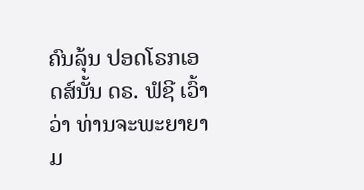ຄົນລຸ້ນ ປອດໂຣກເອດສ໌ນັ້ນ ດຣ. ຟໍຊີ ເວົ້າວ່າ ທ່ານຈະພະຍາຍາມ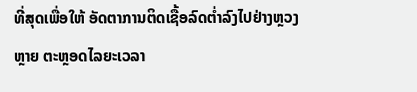ທີ່ສຸດເພື່ອໃຫ້ ອັດຕາການຕິດເຊື້ອລົດຕໍ່າລົງໄປຢ່າງຫຼວງຫຼາຍ ຕະຫຼອດໄລຍະເວລາ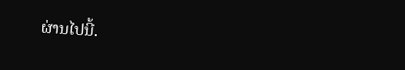ຜ່ານໄປນີ້.